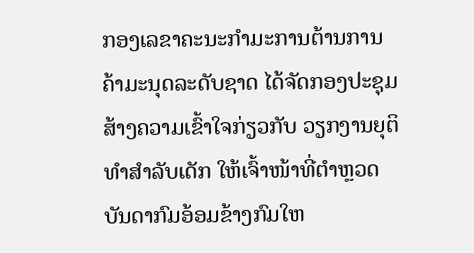ກອງເລຂາຄະນະກໍາມະການຕ້ານການຄ້າມະນຸດລະດັບຊາດ ໄດ້ຈັດກອງປະຊຸມສ້າງຄວາມເຂົ້າໃຈກ່ຽວກັບ ວຽກງານຍຸຕິທໍາສໍາລັບເດັກ ໃຫ້ເຈົ້າໜ້າທີ່ຕໍາຫຼວດ ບັນດາກົມອ້ອມຂ້າງກົມໃຫ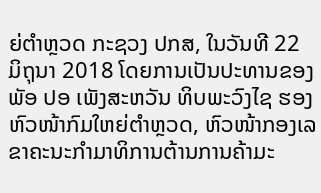ຍ່ຕໍາຫຼວດ ກະຊວງ ປກສ, ໃນວັນທີ 22 ມິຖຸນາ 2018 ໂດຍການເປັນປະທານຂອງ ພັອ ປອ ເພັງສະຫວັນ ທິບພະວົງໄຊ ຮອງຫົວໜ້າກົມໃຫຍ່ຕໍາຫຼວດ, ຫົວໜ້າກອງເລຂາຄະນະກໍາມາທິການຕ້ານການຄ້າມະ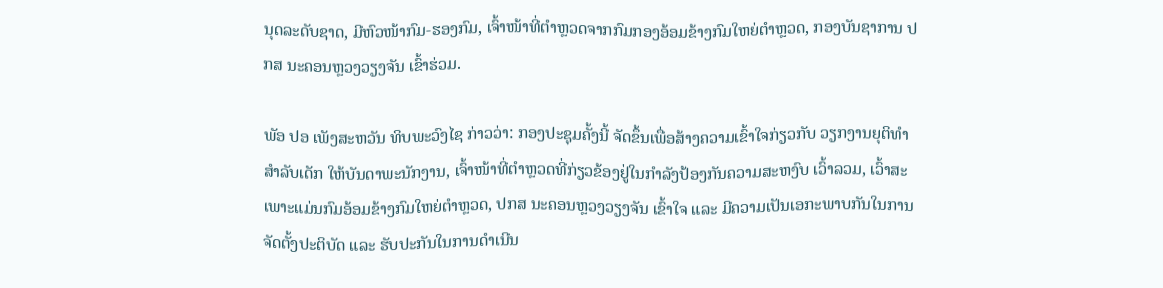ນຸດລະດັບຊາດ, ມີຫົວໜ້າກົມ-ຮອງກົມ, ເຈົ້າໜ້າທີ່ຕໍາຫຼວດຈາກກົມກອງອ້ອມຂ້າງກົມໃຫຍ່ຕໍາຫຼວດ, ກອງບັນຊາການ ປກສ ນະຄອນຫຼວງວຽງຈັນ ເຂົ້າຮ່ວມ.

ພັອ ປອ ເພັງສະຫວັນ ທິບພະວົງໄຊ ກ່າວວ່າ: ກອງປະຊຸມຄັ້ງນີ້ ຈັດຂຶ້ນເພື່ອສ້າງຄວາມເຂົ້າໃຈກ່ຽວກັບ ວຽກງານຍຸຕິທໍາສໍາລັບເດັກ ໃຫ້ບັນດາພະນັກງານ, ເຈົ້າໜ້າທີ່ຕໍາຫຼວດທີ່ກ່ຽວຂ້ອງຢູ່ໃນກໍາລັງປ້ອງກັນຄວາມສະຫງົບ ເວົ້າລວມ, ເວົ້າສະເພາະແມ່ນກົມອ້ອມຂ້າງກົມໃຫຍ່ຕໍາຫຼວດ, ປກສ ນະຄອນຫຼວງວຽງຈັນ ເຂົ້າໃຈ ແລະ ມີຄວາມເປັນເອກະພາບກັນໃນການຈັດຕັ້ງປະຕິບັດ ແລະ ຮັບປະກັນໃນການດໍາເນີນ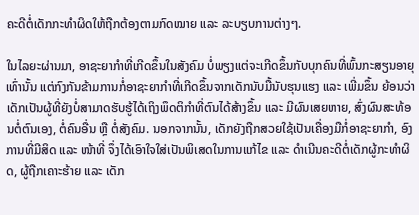ຄະດີຕໍ່ເດັກກະທໍາຜິດໃຫ້ຖືກຕ້ອງຕາມກົດໝາຍ ແລະ ລະບຽບການຕ່າງໆ.

ໃນໄລຍະຜ່ານມາ, ອາຊະຍາກໍາທີ່ເກີດຂຶ້ນໃນສັງຄົມ ບໍ່ພຽງແຕ່ຈະເກີດຂຶ້ນກັບບຸກຄົນທີ່ພົ້ນກະສຽນອາຍຸເທົ່ານັ້ນ ແຕ່ກົງກັນຂ້າມການກໍ່ອາຊະຍາກໍາທີ່ເກີດຂຶ້ນຈາກເດັກນັບມື້ນັບຮຸນແຮງ ແລະ ເພີ່ມຂຶ້ນ ຍ້ອນວ່າເດັກເປັນຜູ້ທີ່ຍັງບໍ່ສາມາດຮັບຮູ້ໄດ້ເຖິງພຶດຕິກໍາທີ່ຕົນໄດ້ສ້າງຂຶ້ນ ແລະ ມີຜົນເສຍຫາຍ, ສົ່ງຜົນສະທ້ອນຕໍ່ຕົນເອງ, ຕໍ່ຄົນອື່ນ ຫຼື ຕໍ່ສັງຄົມ. ນອກຈາກນັ້ນ, ເດັກຍັງຖືກສວຍໃຊ້ເປັນເຄື່ອງມືກໍ່ອາຊະຍາກໍາ, ອົງການທີ່ມີສິດ ແລະ ໜ້າທີ່ ຈຶ່ງໄດ້ເອົາໃຈໃສ່ເປັນພິເສດໃນການແກ້ໄຂ ແລະ ດໍາເນີນຄະດີຕໍ່ເດັກຜູ້ກະທໍາຜິດ, ຜູ້ຖືກເຄາະຮ້າຍ ແລະ ເດັກ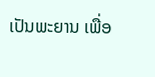ເປັນພະຍານ ເພື່ອ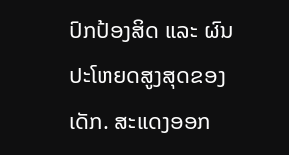ປົກປ້ອງສິດ ແລະ ຜົນປະໂຫຍດສູງສຸດຂອງເດັກ. ສະແດງອອກ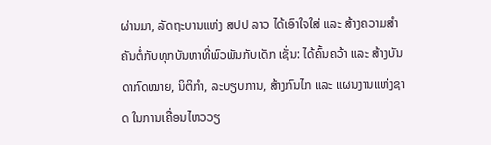ຜ່ານມາ, ລັດຖະບານແຫ່ງ ສປປ ລາວ ໄດ້ເອົາໃຈໃສ່ ແລະ ສ້າງຄວາມສໍາຄັນຕໍ່ກັບທຸກບັນຫາທີ່ພົວພັນກັບເດັກ ເຊັ່ນ: ໄດ້ຄົ້ນຄວ້າ ແລະ ສ້າງບັນດາກົດໝາຍ, ນິຕິກໍາ, ລະບຽບການ, ສ້າງກົນໄກ ແລະ ແຜນງານແຫ່ງຊາດ ໃນການເຄື່ອນໄຫວວຽ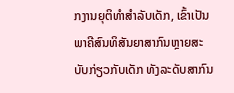ກງານຍຸຕິທໍາສໍາລັບເດັກ, ເຂົ້າເປັນພາຄີສົນທິສັນຍາສາກົນຫຼາຍສະບັບກ່ຽວກັບເດັກ ທັງລະດັບສາກົນ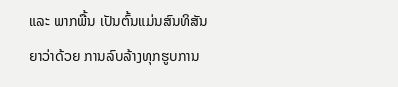ແລະ ພາກພື້ນ ເປັນຕົ້ນແມ່ນສົນທິສັນຍາວ່າດ້ວຍ ການລົບລ້າງທຸກຮູບການ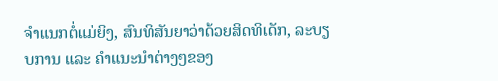ຈໍາແນກຕໍ່ແມ່ຍິງ, ສົນທິສັນຍາວ່າດ້ວຍສິດທິເດັກ, ລະບຽບການ ແລະ ຄໍາແນະນໍາຕ່າງໆຂອງ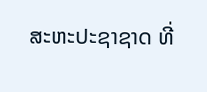ສະຫະປະຊາຊາດ ທີ່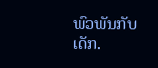ພົວພັນກັບເດັກ.